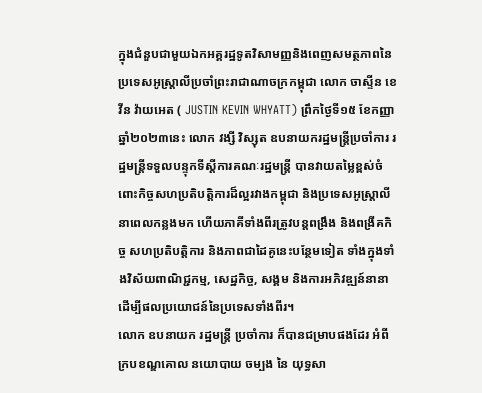ក្នុងជំនួបជាមួយឯកអគ្គរដ្ឋទូតវិសាមញ្ញនិងពេញសមត្ថភាពនៃប្រទេសអូស្ត្រាលីប្រចាំព្រះរាជាណាចក្រកម្ពុជា លោក ចាស្ទីន ខេវីន វ៉ាយអេត ( JUSTIN KEVIN WHYATT) ព្រឹកថ្ងៃទី១៥ ខែកញ្ញា ឆ្នាំ២០២៣នេះ លោក វង្សី វិស្សុត ឧបនាយករដ្ឋមន្ត្រីប្រចាំការ រដ្ឋមន្ត្រីទទួលបន្ទុកទីស្តីការគណៈរដ្ឋមន្ត្រី បានវាយតម្លៃខ្ពស់ចំពោះកិច្ចសហប្រតិបត្តិការដ៏ល្អរវាងកម្ពុជា និងប្រទេសអូស្ត្រាលីនាពេលកន្លងមក ហើយភាគីទាំងពីរត្រូវបន្តពង្រឹង និងពង្រីគកិច្ច សហប្រតិបត្តិការ និងភាពជាដៃគូនេះបន្ថែមទៀត ទាំងក្នុងទាំងវិស័យពាណិជ្ជកម្ម, សេដ្ឋកិច្ច, សង្គម និងការអភិវឌ្ឍន៍នានា ដើម្បីផលប្រយោជន៍នៃប្រទេសទាំងពីរ។
លោក ឧបនាយក រដ្ឋមន្រ្តី ប្រចាំការ ក៏បានជម្រាបផងដែរ អំពីក្របខណ្ឌគោល នយោបាយ ចម្បង នៃ យុទ្ធសា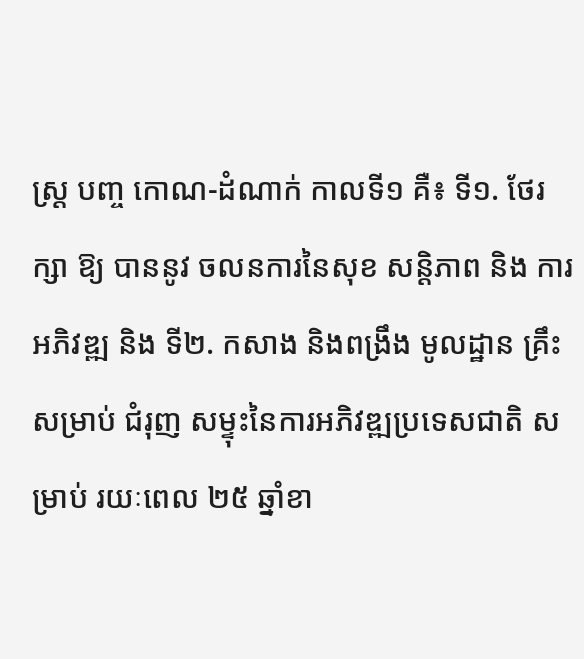ស្រ្ត បញ្ច កោណ-ដំណាក់ កាលទី១ គឺ៖ ទី១. ថែរក្សា ឱ្យ បាននូវ ចលនការនៃសុខ សន្តិភាព និង ការអភិវឌ្ឍ និង ទី២. កសាង និងពង្រឹង មូលដ្ឋាន គ្រឹះ សម្រាប់ ជំរុញ សម្ទុះនៃការអភិវឌ្ឍប្រទេសជាតិ សម្រាប់ រយៈពេល ២៥ ឆ្នាំខា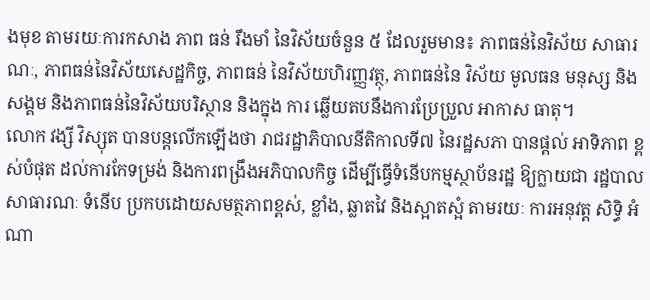ងមុខ តាមរយៈការកសាង ភាព ធន់ រឹងមាំ នៃវិស័យចំនួន ៥ ដែលរួមមាន៖ ភាពធន់នៃវិស័យ សាធារណៈ, ភាពធន់នៃវិស័យសេដ្ឋកិច្ច, ភាពធន់ នៃវិស័យហិរញ្ញវត្ថុ, ភាពធន់នៃ វិស័យ មូលធន មនុស្ស និង សង្គម និងភាពធន់នៃវិស័យបរិស្ថាន និងក្នុង ការ ឆ្លើយតបនឹងការប្រែប្រួល អាកាស ធាតុ។
លោក វង្សី វិស្សុត បានបន្តលើកឡើងថា រាជរដ្ឋាភិបាលនីតិកាលទី៧ នៃរដ្ឋសភា បានផ្តល់ អាទិភាព ខ្ពស់បំផុត ដល់ការកែទម្រង់ និងការពង្រឹងអភិបាលកិច្ច ដើម្បីធ្វើទំនើបកម្មស្ថាប័នរដ្ឋ ឱ្យក្លាយជា រដ្ឋបាល សាធារណៈ ទំនើប ប្រកបដោយសមត្ថភាពខ្ពស់, ខ្លាំង, ឆ្លាតវៃ និងស្អាតស្អំ តាមរយៈ ការអនុវត្ត សិទ្ធិ អំណា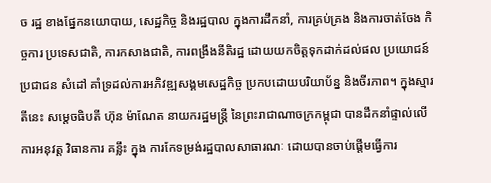ច រដ្ឋ ខាងផ្នែកនយោបាយ, សេដ្ឋកិច្ច និងរដ្ឋបាល ក្នុងការដឹកនាំ, ការគ្រប់គ្រង និងការចាត់ចែង កិច្ចការ ប្រទេសជាតិ, ការកសាងជាតិ, ការពង្រឹងនីតិរដ្ឋ ដោយយកចិត្តទុកដាក់ដល់ផល ប្រយោជន៍ ប្រជាជន សំដៅ គាំទ្រដល់ការអភិវឌ្ឍសង្គមសេដ្ឋកិច្ច ប្រកបដោយបរិយាប័ន្ន និងចីរភាព។ ក្នុងស្មារតីនេះ សម្តេចធិបតី ហ៊ុន ម៉ាណែត នាយករដ្ឋមន្រ្តី នៃព្រះរាជាណាចក្រកម្ពុជា បានដឹកនាំផ្ទាល់លើ ការអនុវត្ត វិធានការ គន្លឹះ ក្នុង ការកែទម្រង់រដ្ឋបាលសាធារណៈ ដោយបានចាប់ផ្តើមធ្វើការ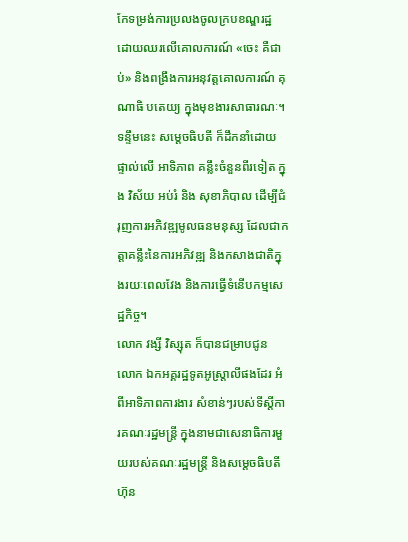កែទម្រង់ការប្រលងចូលក្របខណ្ឌរដ្ឋ ដោយឈរលើគោលការណ៍ «ចេះ គឺជាប់» និងពង្រឹងការអនុវត្តគោលការណ៍ គុណាធិ បតេយ្យ ក្នុងមុខងារសាធារណៈ។ ទន្ទឹមនេះ សម្តេចធិបតី ក៏ដឹកនាំដោយ ផ្ទាល់លើ អាទិភាព គន្លឹះចំនួនពីរទៀត ក្នុង វិស័យ អប់រំ និង សុខាភិបាល ដើម្បីជំរុញការអភិវឌ្ឍមូលធនមនុស្ស ដែលជាកត្តាគន្លឹះនៃការអភិវឌ្ឍ និងកសាងជាតិក្នុងរយៈពេលវែង និងការធ្វើទំនើបកម្មសេដ្ឋកិច្ច។
លោក វង្សី វិស្សុត ក៏បានជម្រាបជូន លោក ឯកអគ្គរដ្ឋទូតអូស្រ្តាលីផងដែរ អំពីអាទិភាពការងារ សំខាន់ៗរបស់ទីស្តីការគណៈរដ្ឋមន្រ្តី ក្នុងនាមជាសេនាធិការមួយរបស់គណៈរដ្ឋមន្រ្តី និងសម្តេចធិបតី ហ៊ុន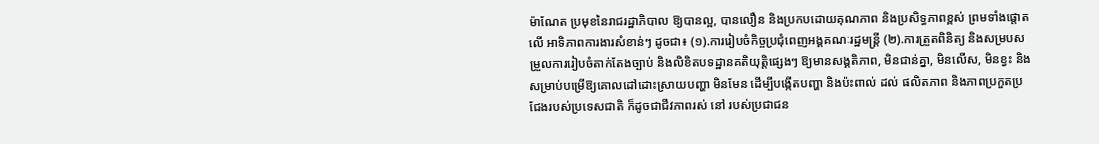ម៉ាណែត ប្រមុខនៃរាជរដ្ឋាភិបាល ឱ្យបានល្អ, បានលឿន និងប្រកបដោយគុណភាព និងប្រសិទ្ធភាពខ្ពស់ ព្រមទាំងផ្តោតលើ អាទិភាពការងារសំខាន់ៗ ដូចជា៖ (១).ការរៀបចំកិច្ចប្រជុំពេញអង្គគណៈរដ្ឋមន្រ្តី (២).ការត្រួតពិនិត្យ និងសម្របសម្រួលការរៀបចំតាក់តែងច្បាប់ និងលិខិតបទដ្ឋានគតិយុត្តិផ្សេងៗ ឱ្យមានសង្គតិភាព, មិនជាន់គ្នា, មិនលើស, មិនខ្វះ និងសម្រាប់បម្រើឱ្យគោលដៅដោះស្រាយបញ្ហា មិនមែន ដើម្បីបង្កើតបញ្ហា និងប៉ះពាល់ ដល់ ផលិតភាព និងភាពប្រកួតប្រជែងរបស់ប្រទេសជាតិ ក៏ដូចជាជីវភាពរស់ នៅ របស់ប្រជាជន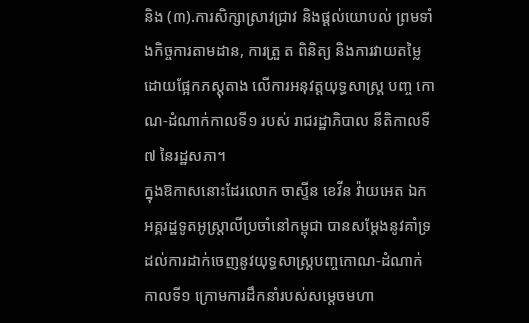និង (៣).ការសិក្សាស្រាវជ្រាវ និងផ្តល់យោបល់ ព្រមទាំងកិច្ចការតាមដាន, ការត្រួ ត ពិនិត្យ និងការវាយតម្លៃដោយផ្អែកភស្តុតាង លើការអនុវត្តយុទ្ធសាស្រ្ត បញ្ច កោណ-ដំណាក់កាលទី១ របស់ រាជរដ្ឋាភិបាល នីតិកាលទី៧ នៃរដ្ឋសភា។
ក្នុងឱកាសនោះដែរលោក ចាស្ទីន ខេវីន វ៉ាយអេត ឯកអគ្គរដ្ឋទូតអូស្ត្រាលីប្រចាំនៅកម្ពុជា បានសម្តែងនូវគាំទ្រដល់ការដាក់ចេញនូវយុទ្ធសាស្ត្របញ្ចកោណ-ដំណាក់កាលទី១ ក្រោមការដឹកនាំរបស់សម្តេចមហា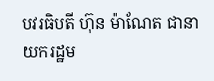បវរធិបតី ហ៊ុន ម៉ាណែត ជានាយករដ្ឋម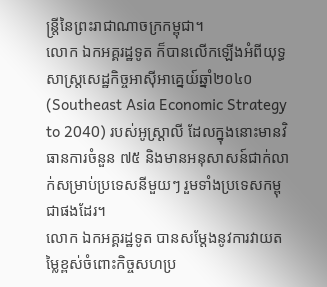ន្ត្រីនៃព្រះរាជាណាចក្រកម្ពុជា។
លោក ឯកអគ្គរដ្ឋទូត ក៏បានលើកឡើងអំពីយុទ្ធសាស្ត្រសេដ្ឋកិច្ចអាស៊ីអាគ្នេយ៍ឆ្នាំ២០៤០ (Southeast Asia Economic Strategy to 2040) របស់អូស្រ្តាលី ដែលក្នុងនោះមានវិធានការចំនួន ៧៥ និងមានអនុសាសន៍ជាក់លាក់សម្រាប់ប្រទេសនីមួយៗ រួមទាំងប្រទេសកម្ពុជាផងដែរ។
លោក ឯកអគ្គរដ្ឋទូត បានសម្តែងនូវការវាយតម្លៃខ្ពស់ចំពោះកិច្ចសហប្រ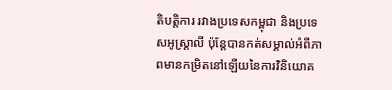តិបត្តិការ រវាងប្រទេសកម្ពុជា និងប្រទេសអូស្ត្រាលី ប៉ុន្តែបានកត់សម្គាល់អំពីភាពមានកម្រិតនៅឡើយនៃការវិនិយោគ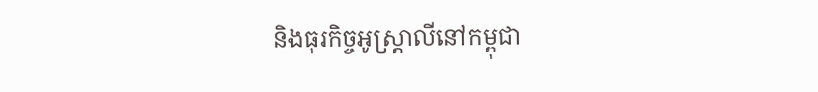និងធុរកិច្ចអូស្ត្រាលីនៅកម្ពុជា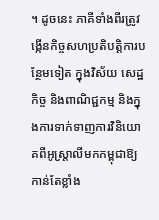។ ដូចនេះ ភាគីទាំងពីរត្រូវង្កើនកិច្ចសហប្រតិបត្តិការបន្ថែមទៀត ក្នុងវិស័យ សេដ្ឋកិច្ច និងពាណិជ្ជកម្ម និងក្នុងការទាក់ទាញការវិនិយោគពីអូស្ត្រាលីមកកម្ពុជាឱ្យកាន់តែខ្លាំង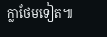ក្លាថែមទៀត៕